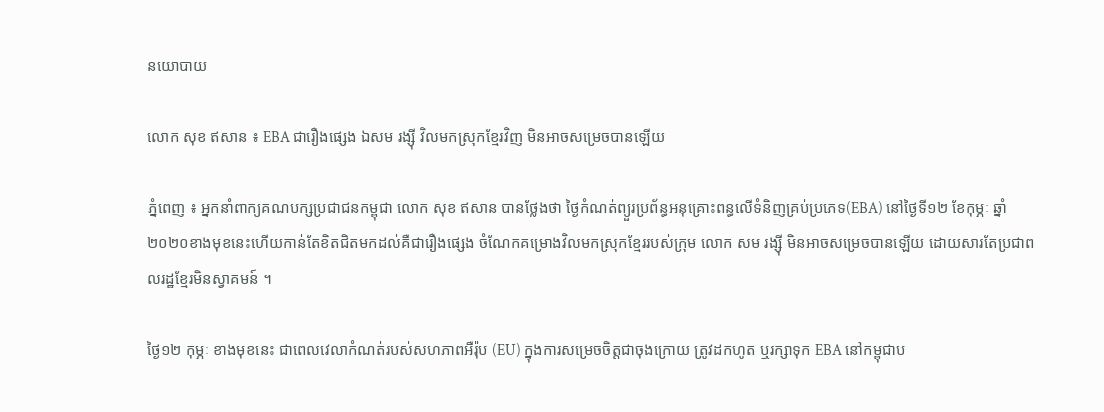នយោបាយ

លោក សុខ ឥសាន ៖ EBA ជារឿងផ្សេង ឯសម រង្ស៊ី វិលមកស្រុកខ្មែរវិញ មិនអាចសម្រេចបានឡើយ

ភ្នំពេញ ៖ អ្នកនាំពាក្យគណបក្សប្រជាជនកម្ពុជា លោក សុខ ឥសាន បានថ្លែងថា ថ្ងៃកំណត់ព្យួរប្រព័ន្ធអនុគ្រោះពន្ធលើទំនិញគ្រប់ប្រភេទ(EBA) នៅថ្ងៃទី១២ ខែកុម្ភៈ ឆ្នាំ២០២០ខាងមុខនេះហើយកាន់តែខិតជិតមកដល់គឺជារឿងផ្សេង ចំណែកគម្រោងវិលមកស្រុកខ្មែររបស់ក្រុម លោក សម រង្ស៊ី មិនអាចសម្រេចបានឡើយ ដោយសារតែប្រជាពលរដ្ឋខ្មែរមិនស្វាគមន៍ ។

ថ្ងៃ១២ កុម្ភៈ ខាងមុខនេះ ជាពេលវេលាកំណត់របស់សហភាពអឺរ៉ុប (EU) ក្នុងការសម្រេចចិត្តជាចុងក្រោយ ត្រូវដកហូត ឬរក្សាទុក EBA នៅកម្ពុជាប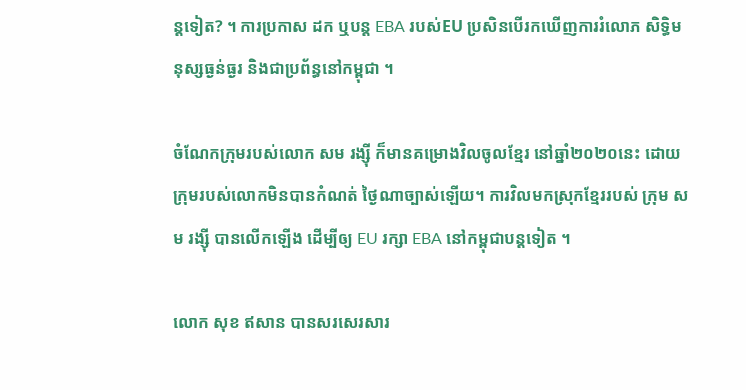ន្ដទៀត? ។ ការប្រកាស ដក ឬបន្ត EBA របស់EU ប្រសិនបើរកឃើញការរំលោភ សិទ្ធិមនុស្សធ្ងន់ធ្ងរ និងជាប្រព័ន្ធនៅកម្ពុជា ។

ចំណែកក្រុមរបស់លោក សម រង្ស៊ី ក៏មានគម្រោងវិលចូលខ្មែរ នៅឆ្នាំ២០២០នេះ ដោយក្រុមរបស់លោកមិនបានកំណត់ ថ្ងៃណាច្បាស់ឡើយ។ ការវិលមកស្រុកខ្មែររបស់ ក្រុម សម រង្ស៊ី បានលើកឡើង ដើម្បីឲ្យ EU រក្សា EBA នៅកម្ពុជាបន្ដទៀត ។

លោក សុខ ឥសាន បានសរសេរសារ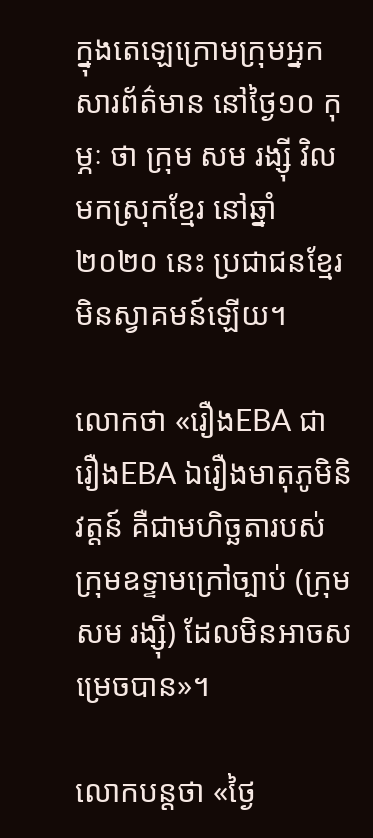ក្នុងតេឡេក្រោមក្រុមអ្នកសារព័ត៌មាន នៅថ្ងៃ១០ កុម្ភៈ ថា ក្រុម សម រង្ស៊ី វិលមកស្រុកខ្មែរ នៅឆ្នាំ២០២០ នេះ ប្រជាជនខ្មែរមិនស្វាគមន៍ឡើយ។

លោកថា «រឿងEBA ជារឿងEBA ឯរឿងមាតុភូមិនិវត្តន៍ គឺជាមហិច្ឆតារបស់ក្រុមឧទ្ទាមក្រៅច្បាប់ (ក្រុម សម រង្ស៊ី) ដែលមិនអាចសម្រេចបាន»។

លោកបន្ដថា «ថ្ងៃ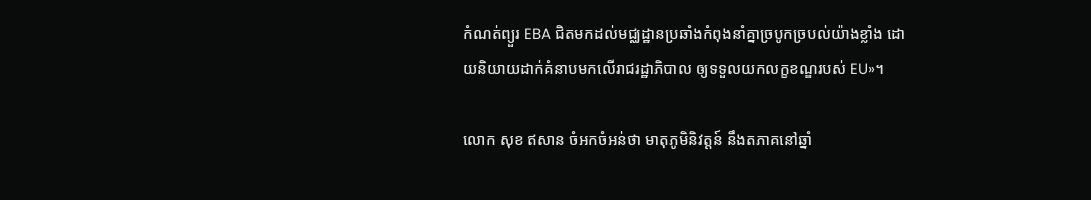កំណត់ព្យួរ EBA ជិតមកដល់មជ្ឈដ្ឋានប្រឆាំងកំពុងនាំគ្នាច្របូកច្របល់យ៉ាងខ្លាំង ដោយនិយាយដាក់គំនាបមកលើរាជរដ្ឋាភិបាល ឲ្យទទួលយកលក្ខខណ្ឌរបស់ EU»។

លោក សុខ ឥសាន ចំអកចំអន់ថា មាតុភូមិនិវត្តន៍ នឹងតភាគនៅឆ្នាំ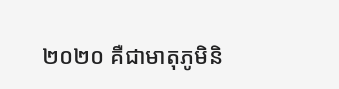២០២០ គឺជាមាតុភូមិនិ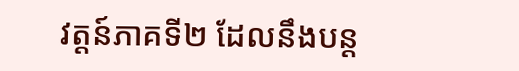វត្តន៍ភាគទី២ ដែលនឹងបន្ត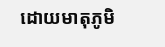ដោយមាតុភូមិ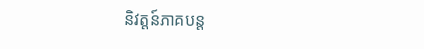និវត្តន៍ភាគបន្ត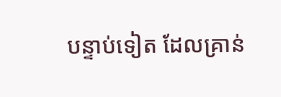បន្ទាប់ទៀត ដែលគ្រាន់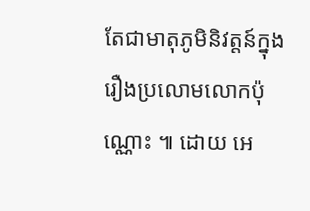តែជាមាតុភូមិនិវត្តន៍ក្នុងរឿងប្រលោមលោកប៉ុណ្ណោះ ៕ ដោយ អេ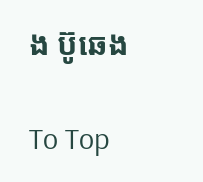ង ប៊ូឆេង

To Top